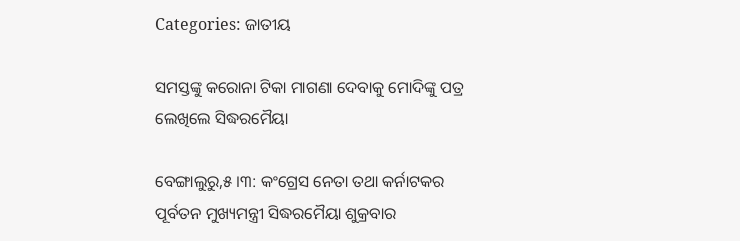Categories: ଜାତୀୟ

ସମସ୍ତଙ୍କୁ କରୋନା ଟିକା ମାଗଣା ଦେବାକୁ ମୋଦିଙ୍କୁ ପତ୍ର ଲେଖିଲେ ସିଦ୍ଧରମୈୟା

ବେଙ୍ଗାଲୁରୁ,୫ ।୩: କଂଗ୍ରେସ ନେତା ତଥା କର୍ନାଟକର ପୂର୍ବତନ ମୁଖ୍ୟମନ୍ତ୍ରୀ ସିଦ୍ଧରମୈୟା ଶୁକ୍ରବାର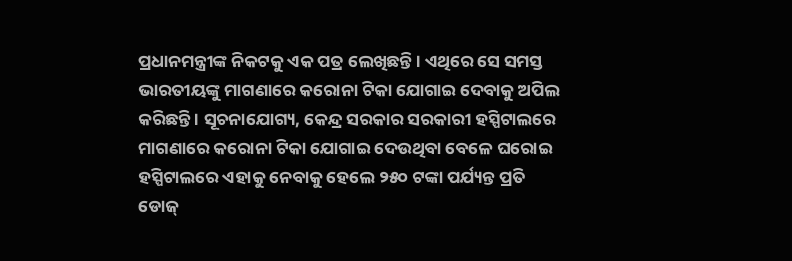ପ୍ରଧାନମନ୍ତ୍ରୀଙ୍କ ନିକଟକୁ ଏକ ପତ୍ର ଲେଖିଛନ୍ତି । ଏଥିରେ ସେ ସମସ୍ତ ଭାରତୀୟଙ୍କୁ ମାଗଣାରେ କରୋନା ଟିକା ଯୋଗାଇ ଦେବାକୁ ଅପିଲ କରିଛନ୍ତି । ସୂଚନାଯୋଗ୍ୟ, କେନ୍ଦ୍ର ସରକାର ସରକାରୀ ହସ୍ପିଟାଲରେ ମାଗଣାରେ କରୋନା ଟିକା ଯୋଗାଇ ଦେଉଥିବା ବେଳେ ଘରୋଇ ହସ୍ପିଟାଲରେ ଏହାକୁ ନେବାକୁ ହେଲେ ୨୫୦ ଟଙ୍କା ପର୍ଯ୍ୟନ୍ତ ପ୍ରତି ଡୋଜ୍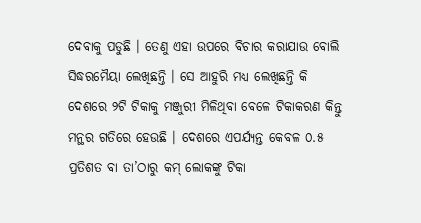ଦେବାକୁ ପଡୁଛି । ତେଣୁ ଏହା ଉପରେ ବିଚାର କରାଯାଉ ବୋଲି ସିଦ୍ଧରମୈୟା ଲେଖିଛନ୍ତି । ସେ ଆହୁରି ମଧ୍ୟ ଲେଖିଛନ୍ତି କି ଦେଶରେ ୨ଟି ଟିକାକୁ ମଞ୍ଜୁରୀ ମିଳିଥିବା ବେଳେ ଟିକାକରଣ କିନ୍ତୁ ମନ୍ଥର ଗତିରେ ହେଉଛି । ଦେଶରେ ଏପର୍ଯ୍ୟନ୍ତ କେବଳ ୦.୫ ପ୍ରତିଶତ ବା ତା’ଠାରୁ କମ୍ ଲୋକଙ୍କୁ ଟିକା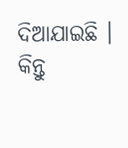ଦିଆଯାଇଛି । କିନ୍ତୁ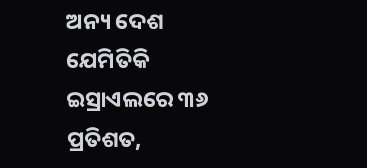ଅନ୍ୟ ଦେଶ ଯେମିତିକି ଇସ୍ରାଏଲରେ ୩୬ ପ୍ରତିଶତ,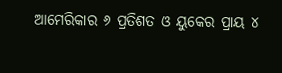ଆମେରିକାର ୬ ପ୍ରତିଶତ ଓ ୟୁକେର ପ୍ରାୟ ୪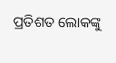ପ୍ରତିଶତ ଲୋକଙ୍କୁ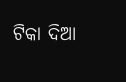ଟିକା ଦିଆ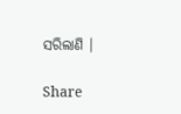ସରିଲାଣି ।

Share